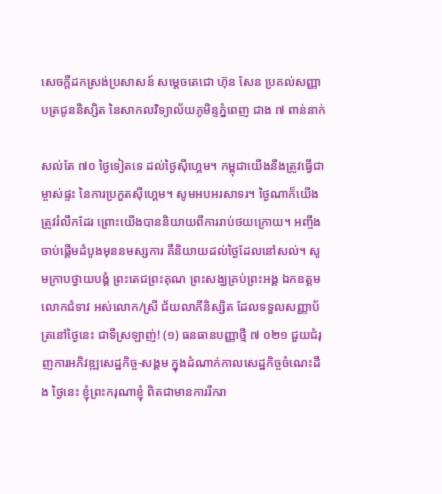សេចក្តីដកស្រង់ប្រសាសន៍ សម្តេចតេជោ ហ៊ុន សែន ប្រគល់សញ្ញាបត្រជូននិស្សិត នៃសាកលវិទ្យាល័យភូមិន្ទភ្នំពេញ ជាង ៧ ពាន់នាក់

សល់តែ ៧០ ថ្ងៃទៀតទេ ដល់ថ្ងៃស៊ីហ្គេម។ កម្ពុជាយើងនឹងត្រូវធ្វើជាម្ចាស់ផ្ទះ នៃការប្រកួតស៊ីហ្គេម។ សូមអបអរសាទរ។ ថ្ងៃណាក៏យើងត្រូវរំលឹកដែរ ព្រោះយើងបាននិយាយពីការរាប់ថយក្រោយ។ អញ្ចឹង ចាប់ផ្តើមដំបូងមុននមស្សការ គឺនិយាយដល់ថ្ងៃដែលនៅសល់។ សូមក្រាបថ្វាយបង្គំ ព្រះតេជព្រះគុណ ព្រះសង្ឃគ្រប់ព្រះអង្គ ឯកឧត្តម លោកជំទាវ អស់លោក/ស្រី ជ័យលាភីនិស្សិត ដែលទទួលសញ្ញាប័ត្រនៅថ្ងៃនេះ ជាទីស្រឡាញ់! (១) ធនធានបញ្ញាថ្មី ៧ ០២១ ជួយជំរុញការអភិវឌ្ឍសេដ្ឋកិច្ច-សង្គម ក្នុងដំណាក់កាលសេដ្ឋកិច្ចចំណេះដឹង ថ្ងៃនេះ ខ្ញុំព្រះករុណាខ្ញុំ ពិតជាមានការរីករា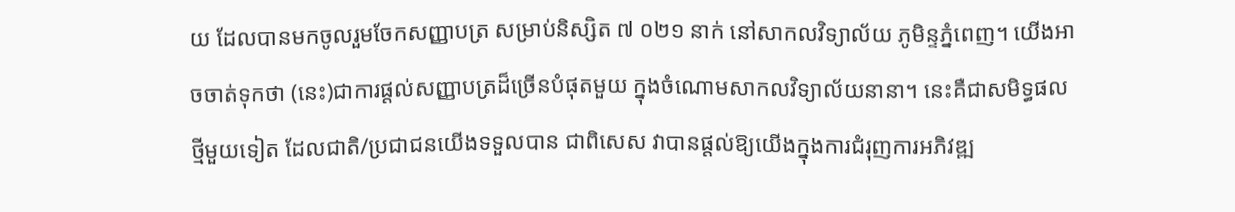យ ដែលបានមកចូលរួមចែកសញ្ញាបត្រ សម្រាប់និស្សិត ៧ ០២១ នាក់ នៅសាកលវិទ្យាល័យ ភូមិន្ទភ្នំពេញ។ យើងអាចចាត់ទុកថា (នេះ)ជាការផ្តល់សញ្ញាបត្រដ៏ច្រើនបំផុតមួយ ក្នុងចំណោមសាកលវិទ្យាល័យនានា។ នេះគឺជាសមិទ្ធផលថ្មីមួយទៀត ដែលជាតិ/ប្រជាជនយើងទទួលបាន ជាពិសេស វាបានផ្តល់ឱ្យយើងក្នុងការជំរុញការអភិវឌ្ឍ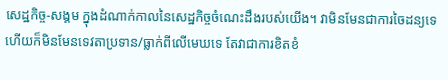សេដ្ឋកិច្ច-សង្គម ក្នុងដំណាក់កាលនៃសេដ្ឋកិច្ចចំណេះដឹងរបស់យើង។ វាមិនមែនជាការចៃដន្យទេ ហើយក៏មិនមែនទេវតាប្រទាន/ធ្លាក់ពីលើមេឃទេ តែវាជាការខិតខំ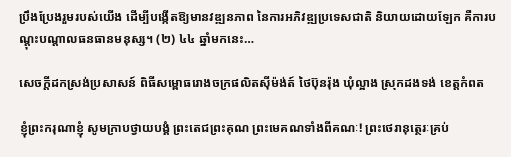ប្រឹងប្រែងរួមរបស់យើង ដើម្បីបង្កើតឱ្យមានវឌ្ឍនភាព នៃការអភិវឌ្ឍប្រទេសជាតិ និយាយដោយឡែក គឺការបណ្តុះបណ្តាលធនធានមនុស្ស។ (២) ៤៤ ឆ្នាំមកនេះ…

សេចក្តីដកស្រង់ប្រសាសន៍ ពិធីសម្ពោធរោងចក្រផលិតស៊ីម៉ង់ត៍ ថៃប៊ុនរ៉ុង ឃុំល្អាង ស្រុកដងទង់ ខេត្តកំពត

ខ្ញុំព្រះករុណាខ្ញុំ សូមក្រាបថ្វាយបង្គំ ព្រះតេជព្រះគុណ ព្រះមេគណទាំងពីគណៈ! ព្រះថេរានុត្ថេរៈគ្រប់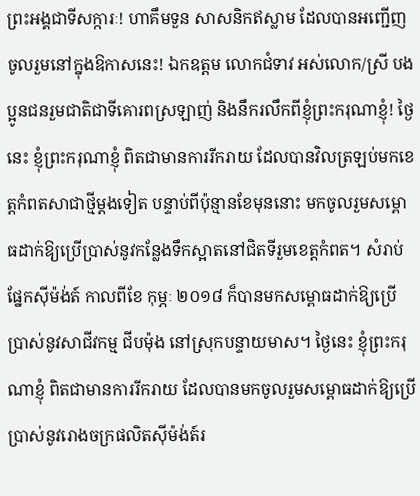ព្រះអង្គជាទីសក្ការៈ! ហាគឹមទួន សាសនិកឥស្លាម ដែលបានអញ្ជើញចូលរួមនៅក្នុងឱកាសនេះ! ឯកឧត្តម លោកជំទាវ អស់លោក/ស្រី បងប្អូនជនរួមជាតិជាទីគោរពស្រឡាញ់ និងនឹករលឹកពីខ្ញុំព្រះករុណាខ្ញុំ! ថ្ងៃនេះ ខ្ញុំព្រះករុណាខ្ញុំ ពិតជាមានការរីករាយ ដែលបានវិលត្រឡប់មកខេត្តកំពតសាជាថ្មីម្ដងទៀត បន្ទាប់ពីប៉ុន្មានខែមុននោះ មកចូលរួមសម្ពោធដាក់ឱ្យប្រើប្រាស់នូវកន្លែងទឹកស្អាតនៅជិតទីរួមខេត្តកំពត។ សំរាប់ផ្នែកស៊ីម៉ង់ត៍ កាលពីខែ កុម្ភៈ ២០១៨ ក៏បានមកសម្ពោធដាក់ឱ្យប្រើប្រាស់នូវសាជីវកម្ម ជីបម៉ុង នៅស្រុកបន្ទាយមាស។ ថ្ងៃនេះ ខ្ញុំព្រះករុណាខ្ញុំ ពិតជាមានការរីករាយ ដែលបានមកចូលរួមសម្ពោធដាក់ឱ្យប្រើប្រាស់នូវរោងចក្រផលិតស៊ីម៉ង់ត៍រ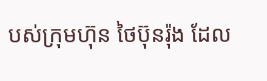បស់ក្រុមហ៊ុន ថៃប៊ុនរ៉ុង ដែល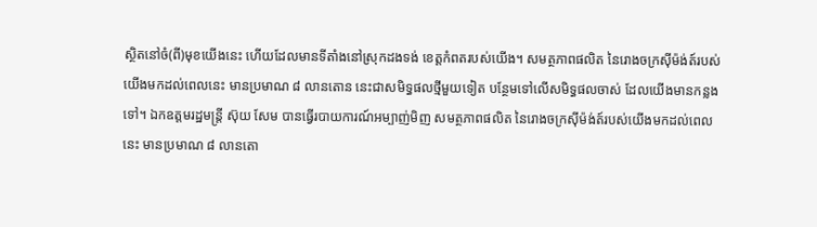ស្ថិតនៅចំ(ពី)មុខយើងនេះ ហើយដែលមានទីតាំងនៅស្រុកដងទង់ ខេត្តកំពតរបស់យើង។ សមត្ថភាពផលិត នៃរោងចក្រស៊ីម៉ង់ត៍របស់យើងមកដល់ពេលនេះ មានប្រមាណ ៨ លានតោន នេះជាសមិទ្ធផលថ្មីមួយទៀត បន្ថែមទៅលើសមិទ្ធផលចាស់ ដែលយើងមានកន្លងទៅ។ ឯកឧត្តមរដ្ឋមន្រ្តី ស៊ុយ សែម បានធ្វើរបាយការណ៍អម្បាញ់មិញ សមត្ថភាពផលិត នៃរោងចក្រស៊ីម៉ង់ត៍របស់យើងមកដល់ពេលនេះ មានប្រមាណ ៨ លានតោ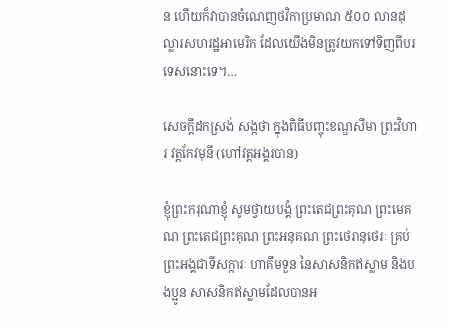ន ហើយក៏វាបានចំណេញថវិកាប្រមាណ ៥០០ លានដុល្លារសហរដ្ឋអាមេរិក ដែលយើងមិនត្រូវយកទៅទិញពីបរទេសនោះទេ។…

សេចក្តីដកស្រង់ សង្កថា ក្នុងពិធីបញ្ចុះខណ្ឌសីមា ព្រះវិហារ វត្តកែវមុនី (ហៅវត្តអង្គរបាន)

ខ្ញុំព្រះករុណាខ្ញុំ សូមថ្វាយបង្គំ ព្រះតេជព្រះគុណ ព្រះមេគណ ព្រះតេជព្រះគុណ ព្រះអនុគណ ព្រះថេរានុថេរៈ គ្រប់ព្រះអង្គជាទីសក្ការៈ ហាគឹមទួន នៃសាសនិកឥស្លាម និងបងប្អូន សាសនិកឥស្លាមដែលបានអ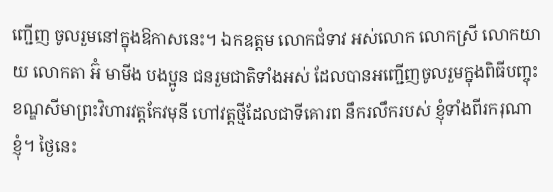ញ្ជើញ ចូលរួមនៅក្នុងឱកាសនេះ។ ឯកឧត្តម លោកជំទាវ អស់លោក លោកស្រី លោកយាយ លោកតា អ៊ំ មាមីង បងប្អូន ជនរួមជាតិទាំងអស់ ដែលបានអញ្ជើញចូលរួមក្នុងពិធីបញ្ចុះខណ្ឌសីមាព្រះវិហារវត្តកែវមុនី ហៅវត្តថ្មីដែលជាទីគោរព នឹករលឹករបស់ ខ្ញុំទាំងពីរករុណាខ្ញុំ។ ថ្ងៃនេះ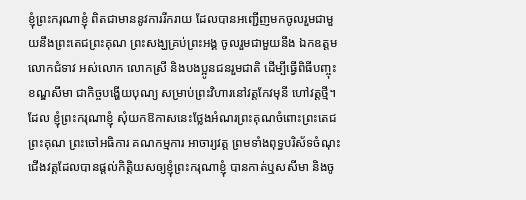ខ្ញុំព្រះករុណាខ្ញុំ ពិតជាមាននូវការរីករាយ ដែលបានអញ្ជើញមកចូលរួមជាមួយនឹងព្រះតេជព្រះគុណ ព្រះសង្ឃគ្រប់ព្រះអង្គ ចូលរួមជាមួយនឹង ឯកឧត្តម លោកជំទាវ អស់លោក លោកស្រី និងបងប្អូនជនរួមជាតិ ដើម្បីធ្វើពិធីបញ្ចុះខណ្ឌសីមា ជាកិច្ចបង្ហើយបុណ្យ សម្រាប់ព្រះវិហារនៅវត្តកែវមុនី ហៅវត្តថ្មី។ ដែល ខ្ញុំព្រះករុណាខ្ញុំ សុំយកឱកាសនេះថ្លែងអំណរព្រះគុណចំពោះព្រះតេជព្រះគុណ ព្រះចៅអធិការ គណកម្មការ អាចារ្យវត្ត ព្រមទាំងពុទ្ធបរិស័ទចំណុះជើងវត្តដែលបានផ្តល់កិត្តិយសឲ្យខ្ញុំព្រះករុណាខ្ញុំ បានកាត់ឬសសីមា និងចូ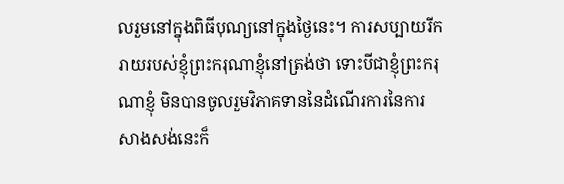លរួមនៅក្នុងពិធីបុណ្យនៅក្នុងថ្ងៃនេះ។ ការសប្បាយរីករាយរបស់ខ្ញុំព្រះករុណាខ្ញុំនៅត្រង់ថា ទោះបីជាខ្ញុំព្រះករុណាខ្ញុំ មិនបានចូលរួមវិភាគទាននៃដំណើរការនៃការសាងសង់នេះក៏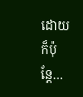ដោយ ក៏ប៉ុន្តែ…